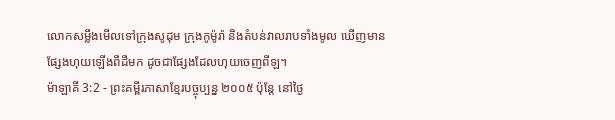លោកសម្លឹងមើលទៅក្រុងសូដុម ក្រុងកូម៉ូរ៉ា និងតំបន់វាលរាបទាំងមូល ឃើញមានផ្សែងហុយឡើងពីដីមក ដូចជាផ្សែងដែលហុយចេញពីឡ។
ម៉ាឡាគី 3:2 - ព្រះគម្ពីរភាសាខ្មែរបច្ចុប្បន្ន ២០០៥ ប៉ុន្តែ នៅថ្ងៃ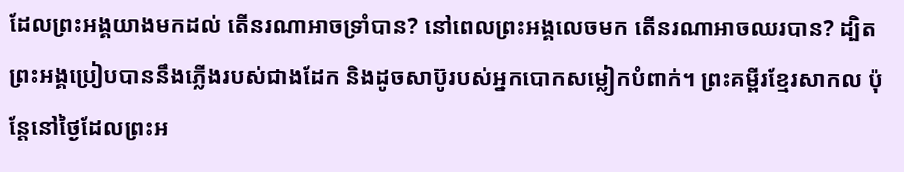ដែលព្រះអង្គយាងមកដល់ តើនរណាអាចទ្រាំបាន? នៅពេលព្រះអង្គលេចមក តើនរណាអាចឈរបាន? ដ្បិតព្រះអង្គប្រៀបបាននឹងភ្លើងរបស់ជាងដែក និងដូចសាប៊ូរបស់អ្នកបោកសម្លៀកបំពាក់។ ព្រះគម្ពីរខ្មែរសាកល ប៉ុន្តែនៅថ្ងៃដែលព្រះអ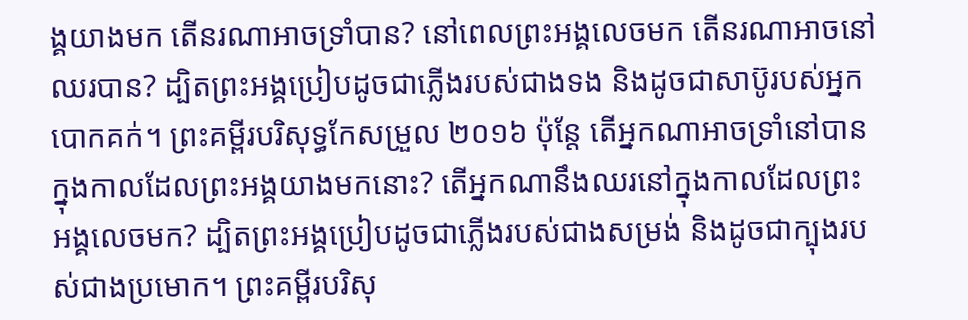ង្គយាងមក តើនរណាអាចទ្រាំបាន? នៅពេលព្រះអង្គលេចមក តើនរណាអាចនៅឈរបាន? ដ្បិតព្រះអង្គប្រៀបដូចជាភ្លើងរបស់ជាងទង និងដូចជាសាប៊ូរបស់អ្នកបោកគក់។ ព្រះគម្ពីរបរិសុទ្ធកែសម្រួល ២០១៦ ប៉ុន្តែ តើអ្នកណាអាចទ្រាំនៅបាន ក្នុងកាលដែលព្រះអង្គយាងមកនោះ? តើអ្នកណានឹងឈរនៅក្នុងកាលដែលព្រះអង្គលេចមក? ដ្បិតព្រះអង្គប្រៀបដូចជាភ្លើងរបស់ជាងសម្រង់ និងដូចជាក្បុងរបស់ជាងប្រមោក។ ព្រះគម្ពីរបរិសុ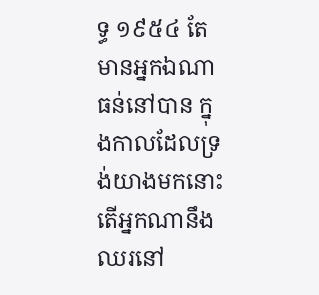ទ្ធ ១៩៥៤ តែមានអ្នកឯណាធន់នៅបាន ក្នុងកាលដែលទ្រង់យាងមកនោះ តើអ្នកណានឹងឈរនៅ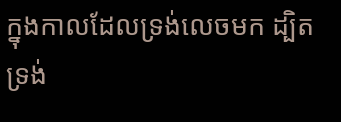ក្នុងកាលដែលទ្រង់លេចមក ដ្បិតទ្រង់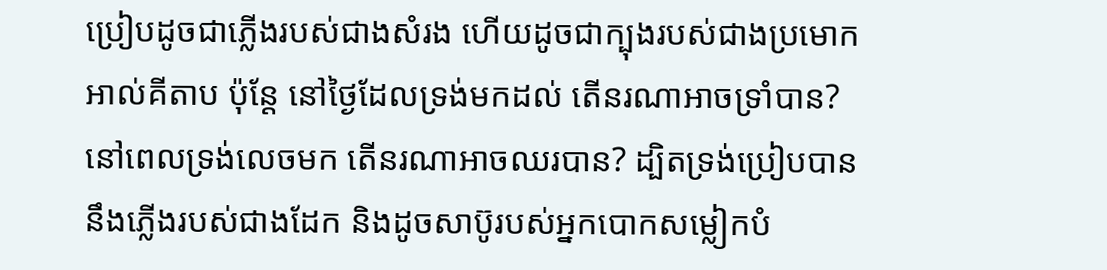ប្រៀបដូចជាភ្លើងរបស់ជាងសំរង ហើយដូចជាក្បុងរបស់ជាងប្រមោក អាល់គីតាប ប៉ុន្តែ នៅថ្ងៃដែលទ្រង់មកដល់ តើនរណាអាចទ្រាំបាន? នៅពេលទ្រង់លេចមក តើនរណាអាចឈរបាន? ដ្បិតទ្រង់ប្រៀបបាននឹងភ្លើងរបស់ជាងដែក និងដូចសាប៊ូរបស់អ្នកបោកសម្លៀកបំ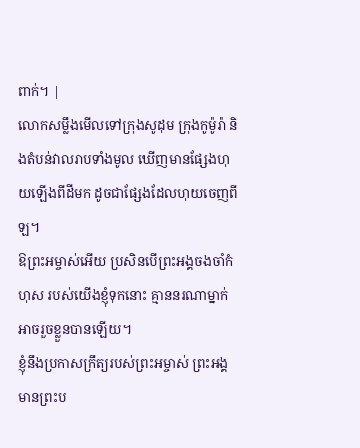ពាក់។ |
លោកសម្លឹងមើលទៅក្រុងសូដុម ក្រុងកូម៉ូរ៉ា និងតំបន់វាលរាបទាំងមូល ឃើញមានផ្សែងហុយឡើងពីដីមក ដូចជាផ្សែងដែលហុយចេញពីឡ។
ឱព្រះអម្ចាស់អើយ ប្រសិនបើព្រះអង្គចងចាំកំហុស របស់យើងខ្ញុំទុកនោះ គ្មាននរណាម្នាក់អាចរួចខ្លួនបានឡើយ។
ខ្ញុំនឹងប្រកាសក្រឹត្យរបស់ព្រះអម្ចាស់ ព្រះអង្គមានព្រះប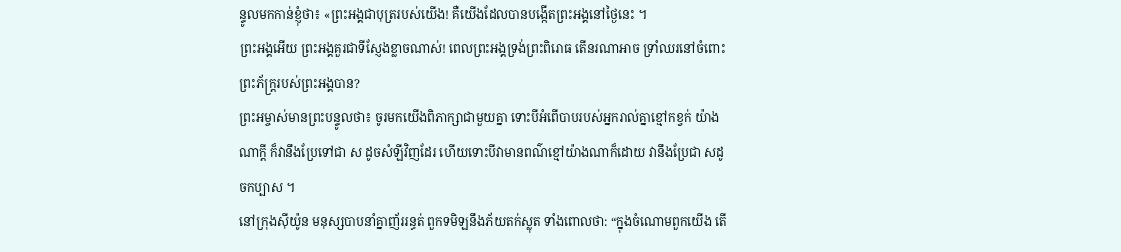ន្ទូលមកកាន់ខ្ញុំថា៖ «ព្រះអង្គជាបុត្ររបស់យើង! គឺយើងដែលបានបង្កើតព្រះអង្គនៅថ្ងៃនេះ ។
ព្រះអង្គអើយ ព្រះអង្គគួរជាទីស្ញែងខ្លាចណាស់! ពេលព្រះអង្គទ្រង់ព្រះពិរោធ តើនរណាអាច ទ្រាំឈរនៅចំពោះព្រះភ័ក្ត្ររបស់ព្រះអង្គបាន?
ព្រះអម្ចាស់មានព្រះបន្ទូលថា៖ ចូរមកយើងពិភាក្សាជាមួយគ្នា ទោះបីអំពើបាបរបស់អ្នករាល់គ្នាខ្មៅកខ្វក់ យ៉ាងណាក្ដី ក៏វានឹងប្រែទៅជា ស ដូចសំឡីវិញដែរ ហើយទោះបីវាមានពណ៌ខ្មៅយ៉ាងណាក៏ដោយ វានឹងប្រែជា សដូចកប្បាស ។
នៅក្រុងស៊ីយ៉ូន មនុស្សបាបនាំគ្នាញ័ររន្ធត់ ពួកទមិឡនឹងភ័យតក់ស្លុត ទាំងពោលថា: “ក្នុងចំណោមពួកយើង តើ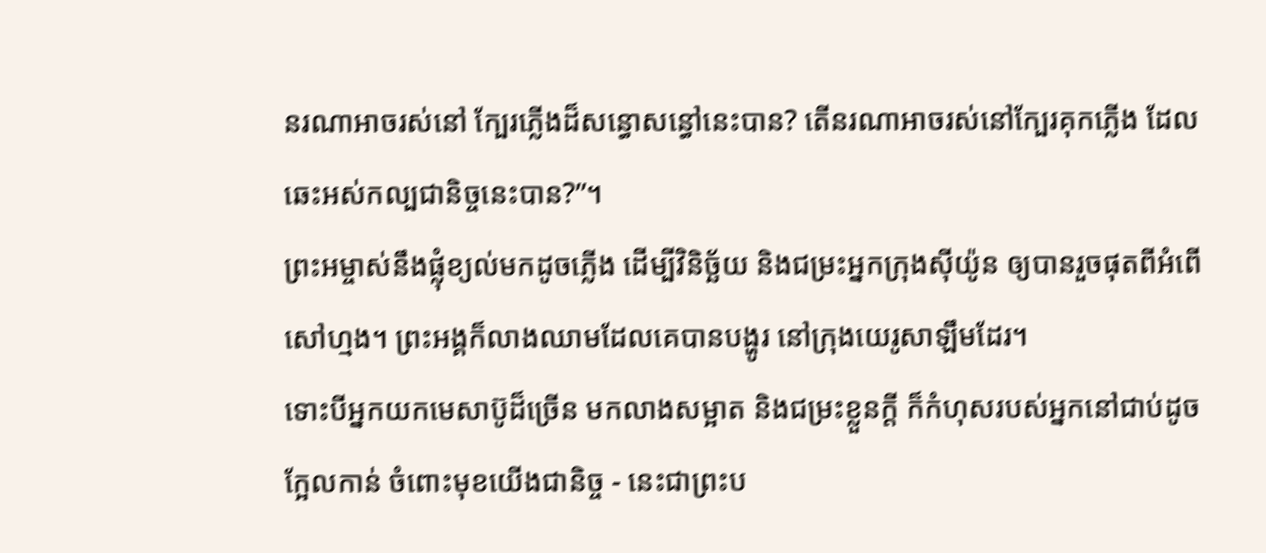នរណាអាចរស់នៅ ក្បែរភ្លើងដ៏សន្ធោសន្ធៅនេះបាន? តើនរណាអាចរស់នៅក្បែរគុកភ្លើង ដែលឆេះអស់កល្បជានិច្ចនេះបាន?”។
ព្រះអម្ចាស់នឹងផ្លុំខ្យល់មកដូចភ្លើង ដើម្បីវិនិច្ឆ័យ និងជម្រះអ្នកក្រុងស៊ីយ៉ូន ឲ្យបានរួចផុតពីអំពើសៅហ្មង។ ព្រះអង្គក៏លាងឈាមដែលគេបានបង្ហូរ នៅក្រុងយេរូសាឡឹមដែរ។
ទោះបីអ្នកយកមេសាប៊ូដ៏ច្រើន មកលាងសម្អាត និងជម្រះខ្លួនក្ដី ក៏កំហុសរបស់អ្នកនៅជាប់ដូចក្អែលកាន់ ចំពោះមុខយើងជានិច្ច - នេះជាព្រះប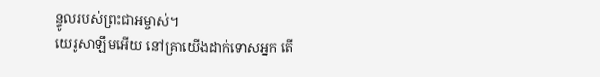ន្ទូលរបស់ព្រះជាអម្ចាស់។
យេរូសាឡឹមអើយ នៅគ្រាយើងដាក់ទោសអ្នក តើ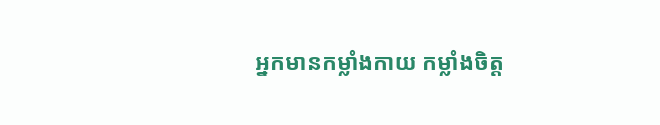អ្នកមានកម្លាំងកាយ កម្លាំងចិត្ត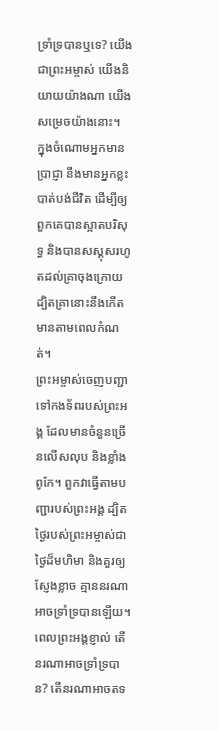ទ្រាំទ្របានឬទេ? យើងជាព្រះអម្ចាស់ យើងនិយាយយ៉ាងណា យើងសម្រេចយ៉ាងនោះ។
ក្នុងចំណោមអ្នកមានប្រាជ្ញា នឹងមានអ្នកខ្លះបាត់បង់ជីវិត ដើម្បីឲ្យពួកគេបានស្អាតបរិសុទ្ធ និងបានសស្គុសរហូតដល់គ្រាចុងក្រោយ ដ្បិតគ្រានោះនឹងកើតមានតាមពេលកំណត់។
ព្រះអម្ចាស់ចេញបញ្ជាទៅកងទ័ពរបស់ព្រះអង្គ ដែលមានចំនួនច្រើនលើសលុប និងខ្លាំងពូកែ។ ពួកវាធ្វើតាមបញ្ជារបស់ព្រះអង្គ ដ្បិតថ្ងៃរបស់ព្រះអម្ចាស់ជាថ្ងៃដ៏មហិមា និងគួរឲ្យស្ញែងខ្លាច គ្មាននរណាអាចទ្រាំទ្របានឡើយ។
ពេលព្រះអង្គខ្ញាល់ តើនរណាអាចទ្រាំទ្របាន? តើនរណាអាចតទ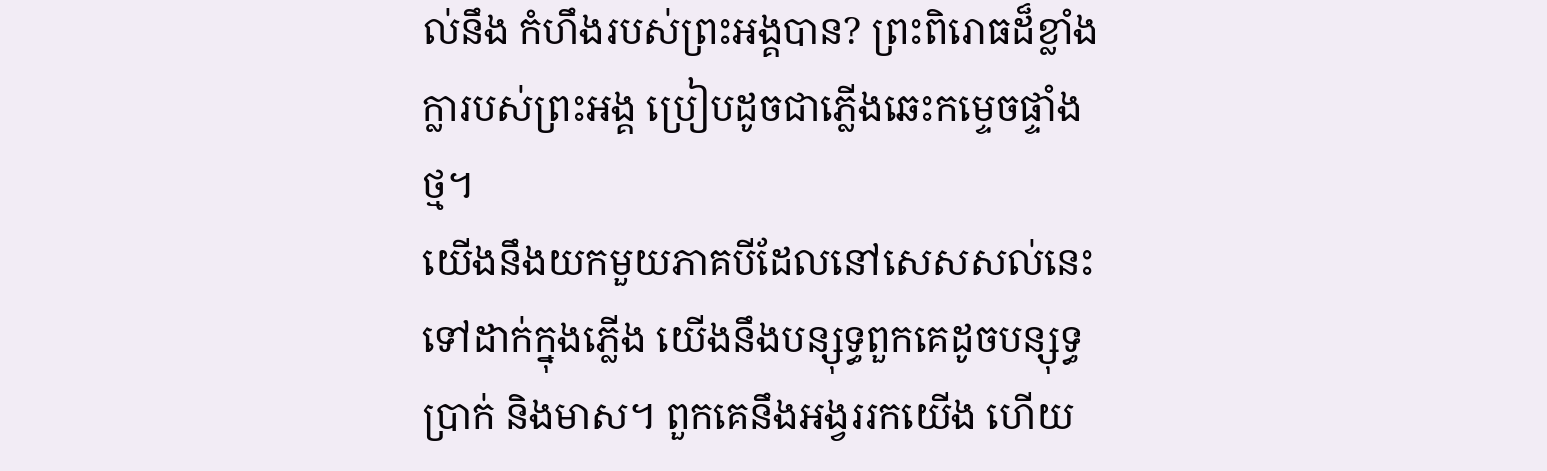ល់នឹង កំហឹងរបស់ព្រះអង្គបាន? ព្រះពិរោធដ៏ខ្លាំងក្លារបស់ព្រះអង្គ ប្រៀបដូចជាភ្លើងឆេះកម្ទេចផ្ទាំងថ្ម។
យើងនឹងយកមួយភាគបីដែលនៅសេសសល់នេះទៅដាក់ក្នុងភ្លើង យើងនឹងបន្សុទ្ធពួកគេដូចបន្សុទ្ធប្រាក់ និងមាស។ ពួកគេនឹងអង្វររកយើង ហើយ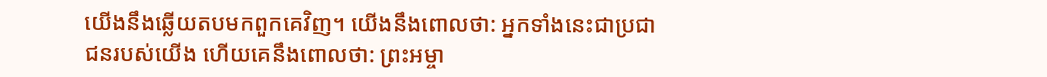យើងនឹងឆ្លើយតបមកពួកគេវិញ។ យើងនឹងពោលថា: អ្នកទាំងនេះជាប្រជាជនរបស់យើង ហើយគេនឹងពោលថា: ព្រះអម្ចា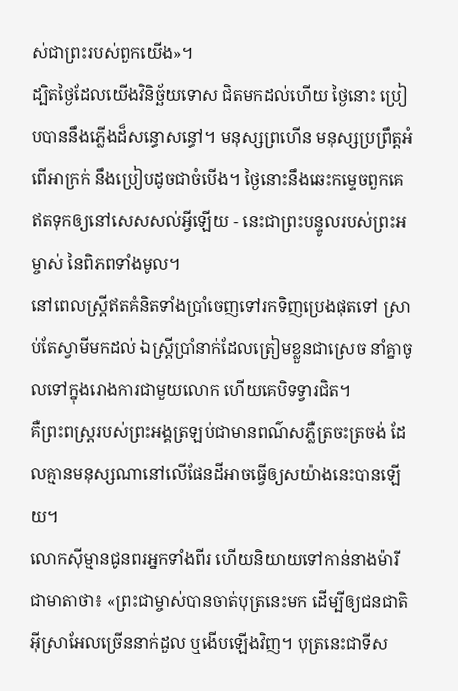ស់ជាព្រះរបស់ពួកយើង»។
ដ្បិតថ្ងៃដែលយើងវិនិច្ឆ័យទោស ជិតមកដល់ហើយ ថ្ងៃនោះ ប្រៀបបាននឹងភ្លើងដ៏សន្ធោសន្ធៅ។ មនុស្សព្រហើន មនុស្សប្រព្រឹត្តអំពើអាក្រក់ នឹងប្រៀបដូចជាចំបើង។ ថ្ងៃនោះនឹងឆេះកម្ទេចពួកគេ ឥតទុកឲ្យនៅសេសសល់អ្វីឡើយ - នេះជាព្រះបន្ទូលរបស់ព្រះអម្ចាស់ នៃពិភពទាំងមូល។
នៅពេលស្ត្រីឥតគំនិតទាំងប្រាំចេញទៅរកទិញប្រេងផុតទៅ ស្រាប់តែស្វាមីមកដល់ ឯស្ត្រីប្រាំនាក់ដែលត្រៀមខ្លួនជាស្រេច នាំគ្នាចូលទៅក្នុងរោងការជាមួយលោក ហើយគេបិទទ្វារជិត។
គឺព្រះពស្ដ្ររបស់ព្រះអង្គត្រឡប់ជាមានពណ៌សភ្លឺត្រចះត្រចង់ ដែលគ្មានមនុស្សណានៅលើផែនដីអាចធ្វើឲ្យសយ៉ាងនេះបានឡើយ។
លោកស៊ីម្មានជូនពរអ្នកទាំងពីរ ហើយនិយាយទៅកាន់នាងម៉ារីជាមាតាថា៖ «ព្រះជាម្ចាស់បានចាត់បុត្រនេះមក ដើម្បីឲ្យជនជាតិអ៊ីស្រាអែលច្រើននាក់ដួល ឬងើបឡើងវិញ។ បុត្រនេះជាទីស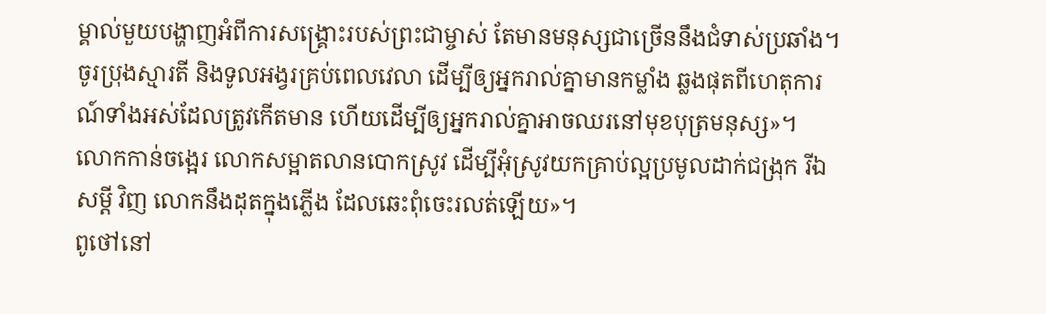ម្គាល់មួយបង្ហាញអំពីការសង្គ្រោះរបស់ព្រះជាម្ចាស់ តែមានមនុស្សជាច្រើននឹងជំទាស់ប្រឆាំង។
ចូរប្រុងស្មារតី និងទូលអង្វរគ្រប់ពេលវេលា ដើម្បីឲ្យអ្នករាល់គ្នាមានកម្លាំង ឆ្លងផុតពីហេតុការណ៍ទាំងអស់ដែលត្រូវកើតមាន ហើយដើម្បីឲ្យអ្នករាល់គ្នាអាចឈរនៅមុខបុត្រមនុស្ស»។
លោកកាន់ចង្អេរ លោកសម្អាតលានបោកស្រូវ ដើម្បីអុំស្រូវយកគ្រាប់ល្អប្រមូលដាក់ជង្រុក រីឯសម្ដី វិញ លោកនឹងដុតក្នុងភ្លើង ដែលឆេះពុំចេះរលត់ឡើយ»។
ពូថៅនៅ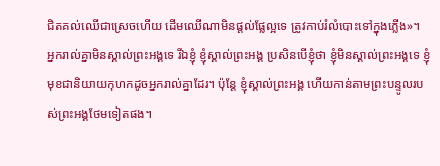ជិតគល់ឈើជាស្រេចហើយ ដើមឈើណាមិនផ្ដល់ផ្លែល្អទេ ត្រូវកាប់រំលំបោះទៅក្នុងភ្លើង»។
អ្នករាល់គ្នាមិនស្គាល់ព្រះអង្គទេ រីឯខ្ញុំ ខ្ញុំស្គាល់ព្រះអង្គ ប្រសិនបើខ្ញុំថា ខ្ញុំមិនស្គាល់ព្រះអង្គទេ ខ្ញុំមុខជានិយាយកុហកដូចអ្នករាល់គ្នាដែរ។ ប៉ុន្តែ ខ្ញុំស្គាល់ព្រះអង្គ ហើយកាន់តាមព្រះបន្ទូលរបស់ព្រះអង្គថែមទៀតផង។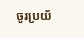ចូរប្រយ័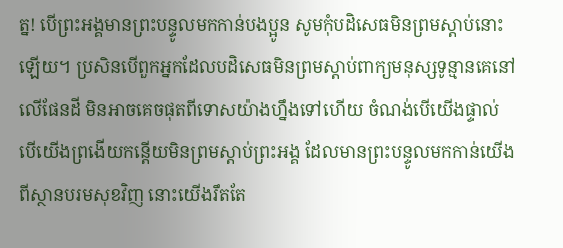ត្ន! បើព្រះអង្គមានព្រះបន្ទូលមកកាន់បងប្អូន សូមកុំបដិសេធមិនព្រមស្ដាប់នោះឡើយ។ ប្រសិនបើពួកអ្នកដែលបដិសេធមិនព្រមស្ដាប់ពាក្យមនុស្សទូន្មានគេនៅលើផែនដី មិនអាចគេចផុតពីទោសយ៉ាងហ្នឹងទៅហើយ ចំណង់បើយើងផ្ទាល់ បើយើងព្រងើយកន្តើយមិនព្រមស្ដាប់ព្រះអង្គ ដែលមានព្រះបន្ទូលមកកាន់យើងពីស្ថានបរមសុខវិញ នោះយើងរឹតតែ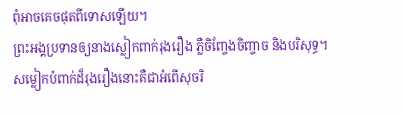ពុំអាចគេចផុតពីទោសឡើយ។
ព្រះអង្គប្រទានឲ្យនាងស្លៀកពាក់រុងរឿង ភ្លឺចិញ្ចែងចិញ្ចាច និងបរិសុទ្ធ។ សម្លៀកបំពាក់ដ៏រុងរឿងនោះគឺជាអំពើសុចរិ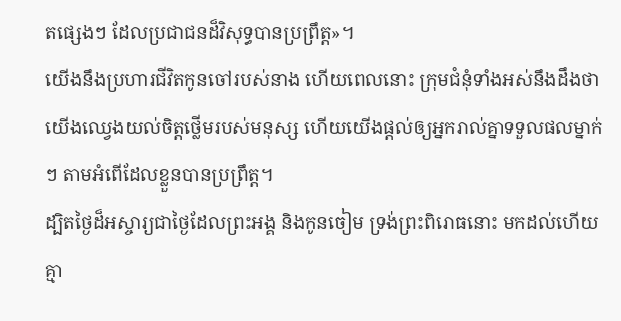តផ្សេងៗ ដែលប្រជាជនដ៏វិសុទ្ធបានប្រព្រឹត្ត»។
យើងនឹងប្រហារជីវិតកូនចៅរបស់នាង ហើយពេលនោះ ក្រុមជំនុំទាំងអស់នឹងដឹងថា យើងឈ្វេងយល់ចិត្តថ្លើមរបស់មនុស្ស ហើយយើងផ្ដល់ឲ្យអ្នករាល់គ្នាទទួលផលម្នាក់ៗ តាមអំពើដែលខ្លួនបានប្រព្រឹត្ត។
ដ្បិតថ្ងៃដ៏អស្ចារ្យជាថ្ងៃដែលព្រះអង្គ និងកូនចៀម ទ្រង់ព្រះពិរោធនោះ មកដល់ហើយ គ្មា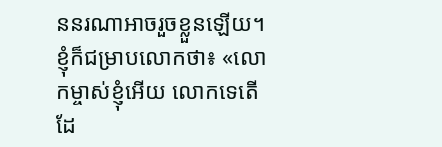ននរណាអាចរួចខ្លួនឡើយ។
ខ្ញុំក៏ជម្រាបលោកថា៖ «លោកម្ចាស់ខ្ញុំអើយ លោកទេតើដែ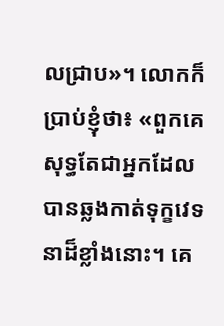លជ្រាប»។ លោកក៏ប្រាប់ខ្ញុំថា៖ «ពួកគេសុទ្ធតែជាអ្នកដែលបានឆ្លងកាត់ទុក្ខវេទនាដ៏ខ្លាំងនោះ។ គេ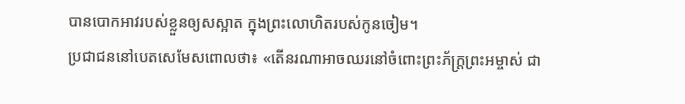បានបោកអាវរបស់ខ្លួនឲ្យសស្អាត ក្នុងព្រះលោហិតរបស់កូនចៀម។
ប្រជាជននៅបេតសេមែសពោលថា៖ «តើនរណាអាចឈរនៅចំពោះព្រះភ័ក្ត្រព្រះអម្ចាស់ ជា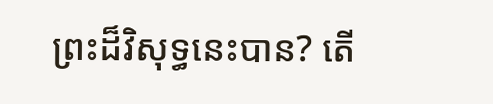ព្រះដ៏វិសុទ្ធនេះបាន? តើ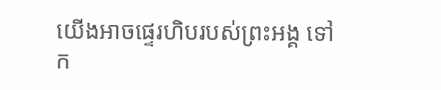យើងអាចផ្ទេរហិបរបស់ព្រះអង្គ ទៅក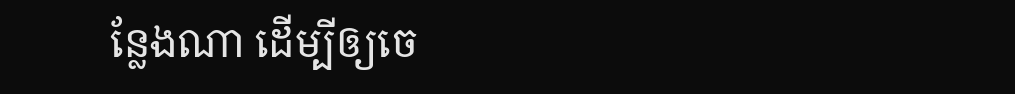ន្លែងណា ដើម្បីឲ្យចេ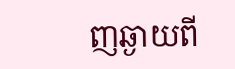ញឆ្ងាយពី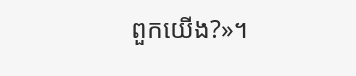ពួកយើង?»។